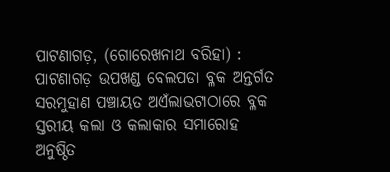ପାଟଣାଗଡ଼, (ଗୋରେଖନାଥ ବରିହା) : ପାଟଣାଗଡ଼ ଉପଖଣ୍ଡ ବେଲପଡା ବ୍ଳକ ଅନ୍ତର୍ଗତ ସରମୁହାଣ ପଞ୍ଚାୟତ ଅଏଁଲାଭଟାଠାରେ ବ୍ଳକ ସ୍ତରୀୟ କଲା ଓ କଲାକାର ସମାରୋହ ଅନୁଷ୍ଠିତ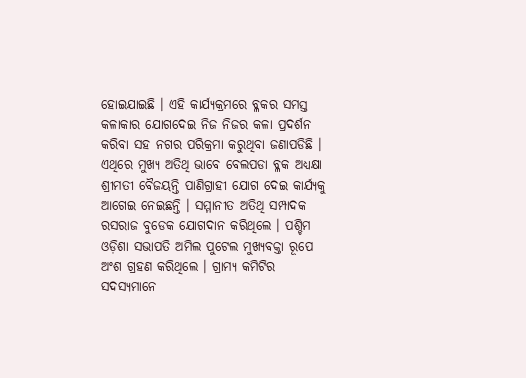ହୋଇଯାଇଛି । ଏହି କାର୍ଯ୍ୟକ୍ରମରେ ବ୍ଳକର ସମସ୍ତ କଳାକାର ଯୋଗଦେଇ ନିଜ ନିଜର କଳା ପ୍ରଦର୍ଶନ କରିବା ସହ ନଗର ପରିକ୍ରମା କରୁଥିବା ଜଣାପଡିଛି । ଏଥିରେ ମୁଖ୍ୟ ଅତିଥି ଭାବେ ବେଲପଡା ବ୍ଳକ ଅଧ୍ୟକ୍ଷା ଶ୍ରୀମତୀ ବୈଜୟନ୍ତି ପାଣିଗ୍ରାହୀ ଯୋଗ ଦେଇ କାର୍ଯ୍ୟକୁ ଆଗେଇ ନେଇଛନ୍ତି । ସମ୍ମାନୀତ ଅତିଥି ସମ୍ପାଦକ ରସରାଜ ବୁଡେକ ଯୋଗଦାନ କରିଥିଲେ । ପଶ୍ଚିମ ଓଡ଼ିଶା ସଭାପତି ଅମିଲ ପୁଟେଲ ମୁଖ୍ୟବକ୍ତା ରୂପେ ଅଂଶ ଗ୍ରହଣ କରିଥିଲେ । ଗ୍ରାମ୍ୟ କମିଟିର ସଦସ୍ୟମାନେ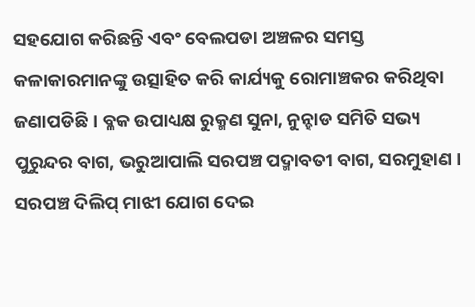ସହଯୋଗ କରିଛନ୍ତି ଏବଂ ବେଲପଡା ଅଞ୍ଚଳର ସମସ୍ତ କଳାକାରମାନଙ୍କୁ ଉତ୍ସାହିତ କରି କାର୍ଯ୍ୟକୁ ରୋମାଞ୍ଚକର କରିଥିବା ଜଣାପଡିଛି । ବ୍ଳକ ଉପାଧ୍ୟକ୍ଷ ରୁକ୍ମଣ ସୁନା, ନୁନ୍ହାଡ ସମିତି ସଭ୍ୟ ପୁରୁନ୍ଦର ବାଗ, ଭରୁଆପାଲି ସରପଞ୍ଚ ପଦ୍ମାବତୀ ବାଗ, ସରମୁହାଣ । ସରପଞ୍ଚ ଦିଲିପ୍ ମାଝୀ ଯୋଗ ଦେଇ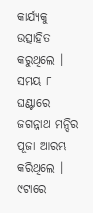କାର୍ଯ୍ୟକୁ ଉତ୍ସାହିତ କରୁଥିଲେ । ସମୟ ୮ ଘଣ୍ଟାରେ ଜଗନ୍ନାଥ ମନ୍ଦିର ପୂଜା ଆରମ୍ଭ କରିଥିଲେ । ୯ଟାରେ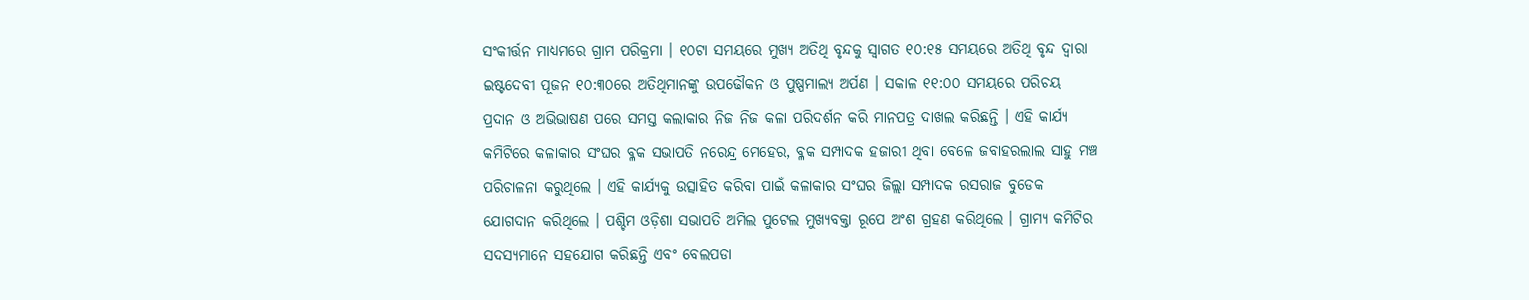ସଂକୀର୍ତ୍ତନ ମାଧ୍ୟମରେ ଗ୍ରାମ ପରିକ୍ରମା । ୧୦ଟା ସମୟରେ ମୁଖ୍ୟ ଅତିଥି ବୃନ୍ଦକୁ ସ୍ଵାଗତ ୧୦:୧୫ ସମୟରେ ଅତିଥି ବୃନ୍ଦ ଦ୍ୱାରା ଇଷ୍ଟଦେବୀ ପୂଜନ ୧୦:୩୦ରେ ଅତିଥିମାନଙ୍କୁ ଉପଢୌକନ ଓ ପୁଷ୍ପମାଲ୍ୟ ଅର୍ପଣ । ସକାଳ ୧୧:୦୦ ସମୟରେ ପରିଚୟ ପ୍ରଦାନ ଓ ଅଭିଭାଷଣ ପରେ ସମସ୍ତ କଲାକାର ନିଜ ନିଜ କଳା ପରିଦର୍ଶନ କରି ମାନପତ୍ର ଦାଖଲ କରିଛନ୍ତି । ଏହି କାର୍ଯ୍ୟ କମିଟିରେ କଳାକାର ସଂଘର ବ୍ଳକ ସଭାପତି ନରେନ୍ଦ୍ର ମେହେର, ବ୍ଳକ ସମ୍ପାଦକ ହଜାରୀ ଥିବା ବେଳେ ଜବାହରଲାଲ ସାହୁ ମଞ୍ଚ ପରିଚାଳନା କରୁଥିଲେ । ଏହି କାର୍ଯ୍ୟକୁ ଉତ୍ସାହିତ କରିବା ପାଇଁ କଳାକାର ସଂଘର ଜିଲ୍ଲା ସମ୍ପାଦକ ରସରାଜ ବୁଡେକ ଯୋଗଦାନ କରିଥିଲେ । ପଶ୍ଚିମ ଓଡ଼ିଶା ସଭାପତି ଅମିଲ ପୁଟେଲ ମୁଖ୍ୟବକ୍ତା ରୂପେ ଅଂଶ ଗ୍ରହଣ କରିଥିଲେ । ଗ୍ରାମ୍ୟ କମିଟିର ସଦସ୍ୟମାନେ ସହଯୋଗ କରିଛନ୍ତି ଏବଂ ବେଲପଡା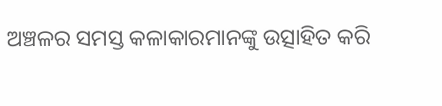ଅଞ୍ଚଳର ସମସ୍ତ କଳାକାରମାନଙ୍କୁ ଉତ୍ସାହିତ କରି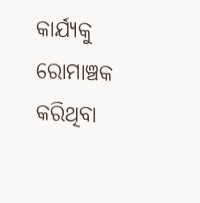କାର୍ଯ୍ୟକୁ ରୋମାଞ୍ଚକ କରିଥିବା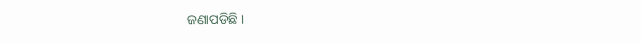ଜଣାପଡିଛି ।